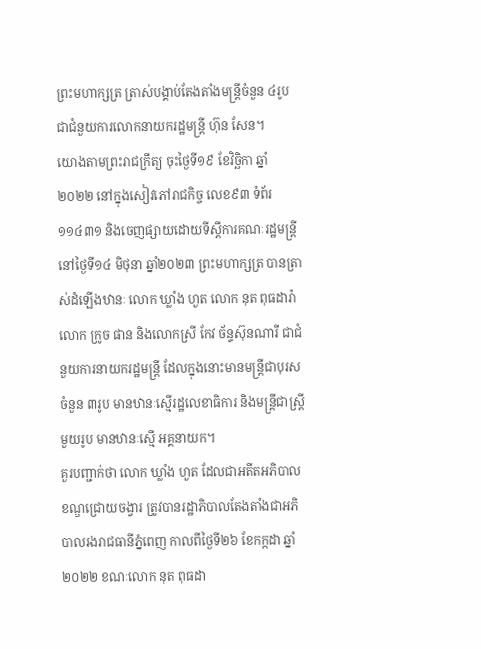ព្រះមហាក្សត្រ ត្រាស់បង្គាប់តែងតាំងមន្ត្រីចំនួន ៤រូប ជាជំនួយការលោកនាយករដ្ឋមន្ត្រី ហ៊ុន សែន។
យោងតាមព្រះរាជក្រឹត្យ ចុះថ្ងៃទី១៩ ខែវិច្ឆិកា ឆ្នាំ២០២២ នៅក្នុងសៀវភៅរាជកិច្ច លេខ៩៣ ទំព័រ១១៤៣១ និងចេញផ្សាយដោយទីស្តីការគណៈរដ្ឋមន្ត្រីនៅថ្ងៃទី១៤ មិថុនា ឆ្នាំ២០២៣ ព្រះមហាក្សត្រ បានត្រាស់ដំឡើងឋានៈ លោក ឃ្លាំង ហួត លោក នុត ពុធដារ៉ា លោក ក្រូច ផាន និងលោកស្រី កែវ ច័ន្ទស៊ុនណារី ជាជំនួយការនាយករដ្ឋមន្ត្រី ដែលក្នុងនោះមានមន្ត្រីជាបុរសចំនួន ៣រូប មានឋានៈស្មើរដ្ឋលេខាធិការ និងមន្ត្រីជាស្ត្រីមួយរូប មានឋានៈស្មើ អគ្គនាយក។
គួរបញ្ជាក់ថា លោក ឃ្លាំង ហួត ដែលជាអតីតអភិបាលខណ្ឌជ្រោយចង្វារ ត្រូវបានរដ្ឋាភិបាលតែងតាំងជាអភិបាលរងរាជធានីភ្នំពេញ កាលពីថ្ងៃទី២៦ ខែកក្កដា ឆ្នាំ២០២២ ខណៈលោក នុត ពុធដា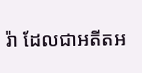រ៉ា ដែលជាអតីតអ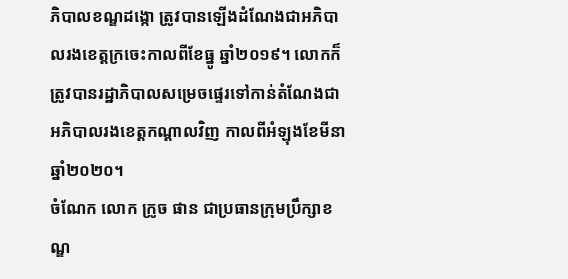ភិបាលខណ្ឌដង្កោ ត្រូវបានឡើងដំណែងជាអភិបាលរងខេត្តក្រចេះកាលពីខែធ្នូ ឆ្នាំ២០១៩។ លោកក៏ត្រូវបានរដ្ឋាភិបាលសម្រេចផ្ទេរទៅកាន់តំណែងជាអភិបាលរងខេត្តកណ្តាលវិញ កាលពីអំឡុងខែមីនា ឆ្នាំ២០២០។
ចំណែក លោក ក្រូច ផាន ជាប្រធានក្រុមប្រឹក្សាខណ្ឌ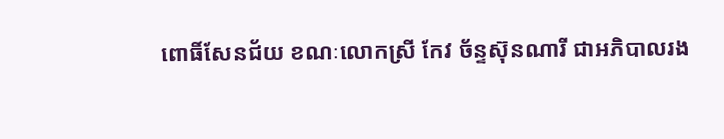ពោធិ៍សែនជ័យ ខណៈលោកស្រី កែវ ច័ន្ទស៊ុនណារី ជាអភិបាលរង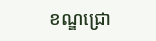ខណ្ឌជ្រោ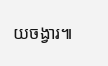យចង្វារ៕